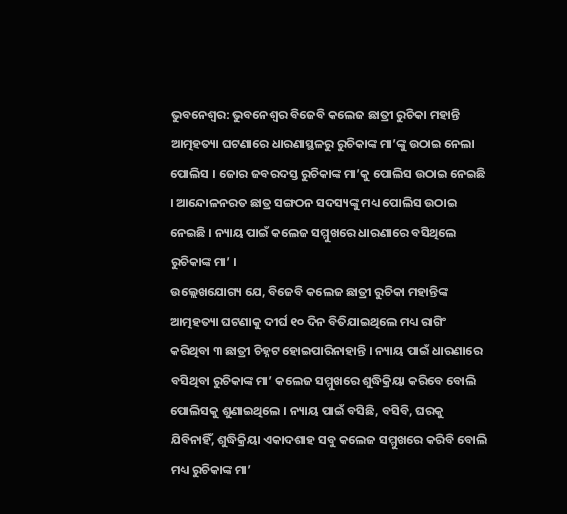ଭୁବନେଶ୍ବର: ଭୁବନେଶ୍ବର ବିଜେବି କଲେଜ ଛାତ୍ରୀ ରୁଚିକା ମହାନ୍ତି ଆତ୍ମହତ୍ୟା ଘଟଣାରେ ଧାରଣାସ୍ଥଳରୁ ରୁଚିକାଙ୍କ ମା’ଙ୍କୁ ଉଠାଇ ନେଲା ପୋଲିସ । ଜୋର ଜବରଦସ୍ତ ରୁଚିକାଙ୍କ ମା’କୁ ପୋଲିସ ଉଠାଇ ନେଇଛି । ଆନ୍ଦୋଳନରତ ଛାତ୍ର ସଙ୍ଗଠନ ସଦସ୍ୟଙ୍କୁ ମଧ୍ୟ ପୋଲିସ ଉଠାଇ ନେଇଛି । ନ୍ୟାୟ ପାଇଁ କଲେଜ ସମ୍ମୁଖରେ ଧାରଣାରେ ବସିଥିଲେ ରୁଚିକାଙ୍କ ମା’ ।
ଉଲ୍ଲେଖଯୋଗ୍ୟ ଯେ, ବିଜେବି କଲେଜ ଛାତ୍ରୀ ରୁଚିକା ମହାନ୍ତିଙ୍କ ଆତ୍ମହତ୍ୟା ଘଟଣାକୁ ଦୀର୍ଘ ୧୦ ଦିନ ବିତିଯାଇଥିଲେ ମଧ୍ୟ ରାଗିଂ କରିଥିବା ୩ ଛାତ୍ରୀ ଚିହ୍ନଟ ହୋଇପାରିନାହାନ୍ତି । ନ୍ୟାୟ ପାଇଁ ଧାରଣାରେ ବସିଥିବା ରୁଚିକାଙ୍କ ମା’ କଲେଜ ସମ୍ମୁଖରେ ଶୁଦ୍ଧିକ୍ରିୟା କରିବେ ବୋଲି ପୋଲିସକୁ ଶୁଣାଇଥିଲେ । ନ୍ୟାୟ ପାଇଁ ବସିଛି, ବସିବି, ଘରକୁ ଯିବିନାହିଁ, ଶୁଦ୍ଧିକ୍ରିୟା ଏକାଦଶାହ ସବୁ କଲେଜ ସମ୍ମୁଖରେ କରିବି ବୋଲି ମଧ୍ୟ ରୁଚିକାଙ୍କ ମା’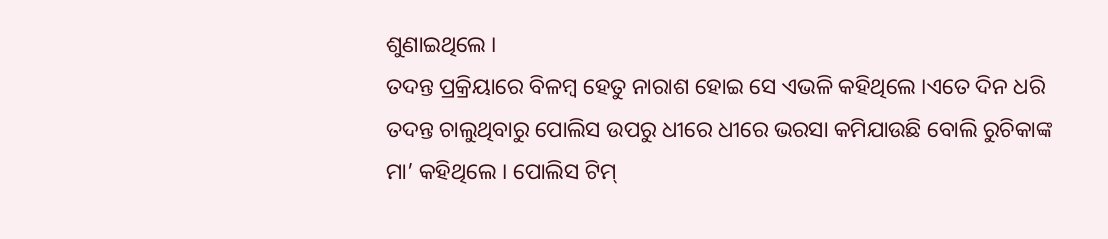ଶୁଣାଇଥିଲେ ।
ତଦନ୍ତ ପ୍ରକ୍ରିୟାରେ ବିଳମ୍ବ ହେତୁ ନାରାଶ ହୋଇ ସେ ଏଭଳି କହିଥିଲେ ।ଏତେ ଦିନ ଧରି ତଦନ୍ତ ଚାଲୁଥିବାରୁ ପୋଲିସ ଉପରୁ ଧୀରେ ଧୀରେ ଭରସା କମିଯାଉଛି ବୋଲି ରୁଚିକାଙ୍କ ମା’ କହିଥିଲେ । ପୋଲିସ ଟିମ୍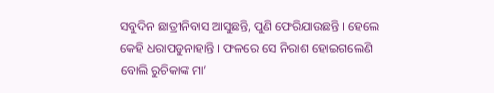ସବୁଦିନ ଛାତ୍ରୀନିବାସ ଆସୁଛନ୍ତି, ପୁଣି ଫେରିଯାଉଛନ୍ତି । ହେଲେ କେହି ଧରାପଡୁନାହାନ୍ତି । ଫଳରେ ସେ ନିରାଶ ହୋଇଗଲେଣି ବୋଲି ରୁଚିକାଙ୍କ ମା’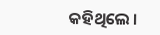କହିଥିଲେ ।